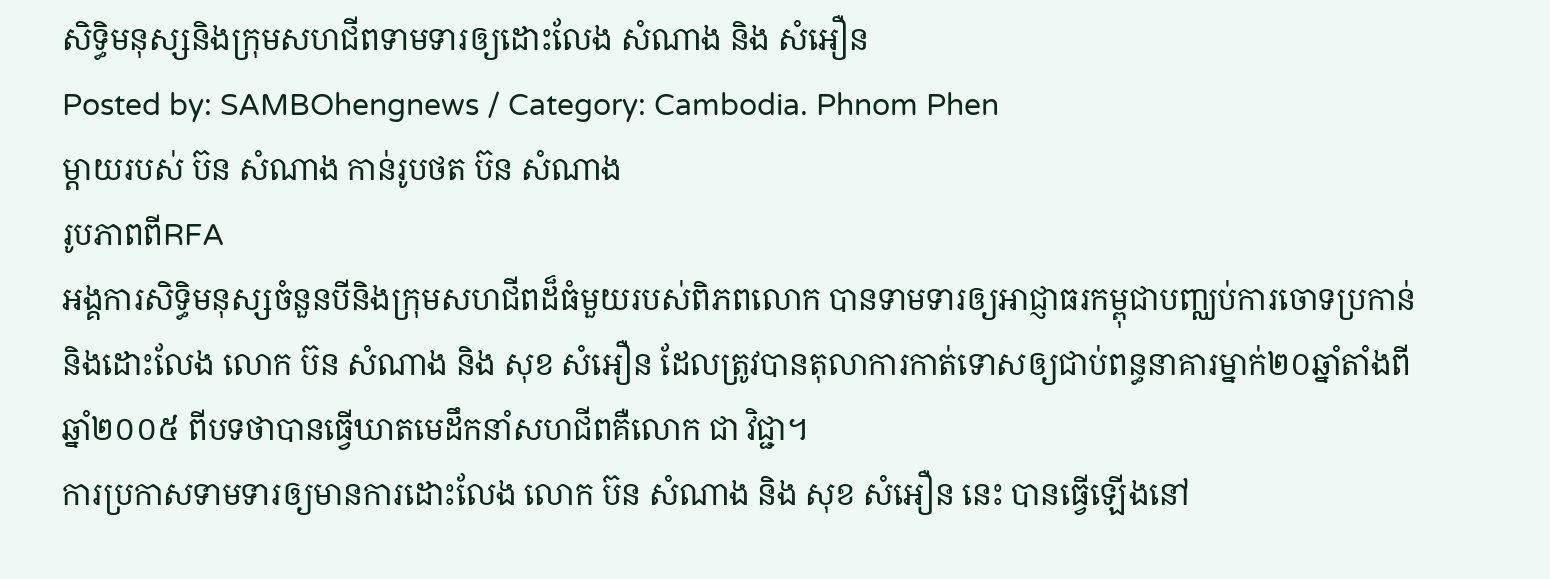សិទ្ធិមនុស្សនិងក្រុមសហជីពទាមទារឲ្យដោះលែង សំណាង និង សំអឿន
Posted by: SAMBOhengnews / Category: Cambodia. Phnom Phen
ម្ដាយរបស់ ប៊ន សំណាង កាន់រូបថត ប៊ន សំណាង
រូបភាពពីRFA
អង្គការសិទ្ធិមនុស្សចំនួនបីនិងក្រុមសហជីពដ៏ធំមួយរបស់ពិភពលោក បានទាមទារឲ្យអាជ្ញាធរកម្ពុជាបញ្ឈប់ការចោទប្រកាន់និងដោះលែង លោក ប៊ន សំណាង និង សុខ សំអឿន ដែលត្រូវបានតុលាការកាត់ទោសឲ្យជាប់ពន្ធនាគារម្នាក់២០ឆ្នាំតាំងពី ឆ្នាំ២០០៥ ពីបទថាបានធ្វើឃាតមេដឹកនាំសហជីពគឺលោក ជា វិជ្ជា។
ការប្រកាសទាមទារឲ្យមានការដោះលែង លោក ប៊ន សំណាង និង សុខ សំអឿន នេះ បានធ្វើឡើងនៅ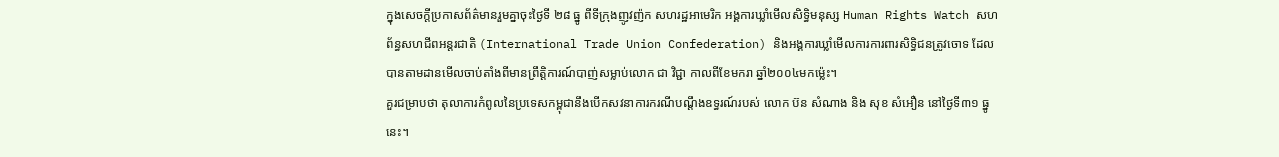ក្នុងសេចក្ដីប្រកាសព័ត៌មានរួមគ្នាចុះថ្ងៃទី ២៨ ធ្នូ ពីទីក្រុងញូវញ៉ក សហរដ្ឋអាមេរិក អង្គការឃ្លាំមើលសិទ្ធិមនុស្ស Human Rights Watch សហព័ន្ធសហជីពអន្តរជាតិ (International Trade Union Confederation) និងអង្គការឃ្លាំមើលការការពារសិទ្ធិជនត្រូវចោទ ដែលបានតាមដានមើលចាប់តាំងពីមានព្រឹត្តិការណ៍បាញ់សម្លាប់លោក ជា វិជ្ជា កាលពីខែមករា ឆ្នាំ២០០៤មកម៉្លេះ។
គួរជម្រាបថា តុលាការកំពូលនៃប្រទេសកម្ពុជានឹងបើកសវនាការករណីបណ្ដឹងឧទ្ធរណ៍របស់ លោក ប៊ន សំណាង និង សុខ សំអឿន នៅថ្ងៃទី៣១ ធ្នូនេះ។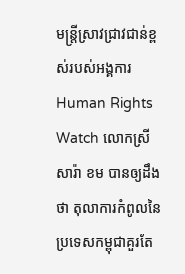មន្ត្រីស្រាវជ្រាវជាន់ខ្ពស់របស់អង្គការ Human Rights Watch លោកស្រី សារ៉ា ខម បានឲ្យដឹងថា តុលាការកំពូលនៃប្រទេសកម្ពុជាគួរតែ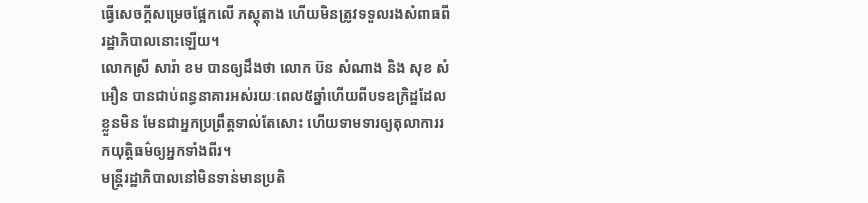ធ្វើសេចក្ដីសម្រេចផ្អែកលើ ភស្តុតាង ហើយមិនត្រូវទទួលរងសំពាធពីរដ្ឋាភិបាលនោះឡើយ។
លោកស្រី សារ៉ា ខម បានឲ្យដឹងថា លោក ប៊ន សំណាង និង សុខ សំអឿន បានជាប់ពន្ធនាគារអស់រយៈពេល៥ឆ្នាំហើយពីបទឧក្រិដ្ឋដែលខ្លួនមិន មែនជាអ្នកប្រព្រឹត្តទាល់តែសោះ ហើយទាមទារឲ្យតុលាការរកយុត្តិធម៌ឲ្យអ្នកទាំងពីរ។
មន្ត្រីរដ្ឋាភិបាលនៅមិនទាន់មានប្រតិ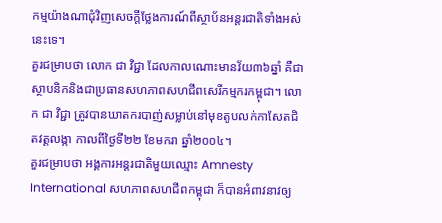កម្មយ៉ាងណាជុំវិញសេចក្ដីថ្លែងការណ៍ពីស្ថាប័នអន្តរជាតិទាំងអស់នេះទេ។
គួរជម្រាបថា លោក ជា វិជ្ជា ដែលកាលណោះមានវ័យ៣៦ឆ្នាំ គឺជាស្ថាបនិកនិងជាប្រធានសហភាពសហជីពសេរីកម្មករកម្ពុជា។ លោក ជា វិជ្ជា ត្រូវបានឃាតករបាញ់សម្លាប់នៅមុខតូបលក់កាសែតជិតវត្តលង្កា កាលពីថ្ងៃទី២២ ខែមករា ឆ្នាំ២០០៤។
គួរជម្រាបថា អង្គការអន្តរជាតិមួយឈ្មោះ Amnesty International សហភាពសហជីពកម្ពុជា ក៏បានអំពាវនាវឲ្យ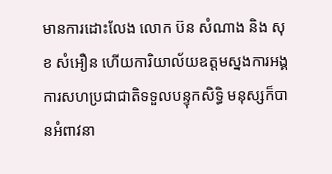មានការដោះលែង លោក ប៊ន សំណាង និង សុខ សំអឿន ហើយការិយាល័យឧត្តមស្នងការអង្គការសហប្រជាជាតិទទួលបន្ទុកសិទិ្ធ មនុស្សក៏បានអំពាវនា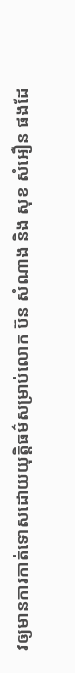វឲ្យមានការកាត់ទោសដោយយុត្តិធម៌សម្រាប់លោក ប៊ន សំណាង និង សុខ សំអឿន ផងដែ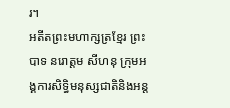រ។
អតីតព្រះមហាក្សត្រខ្មែរ ព្រះបាទ នរោត្តម សីហនុ ក្រុមអង្គការសិទ្ធិមនុស្សជាតិនិងអន្ត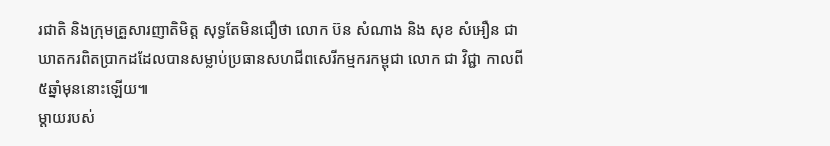រជាតិ និងក្រុមគ្រួសារញាតិមិត្ត សុទ្ធតែមិនជឿថា លោក ប៊ន សំណាង និង សុខ សំអឿន ជាឃាតករពិតប្រាកដដែលបានសម្លាប់ប្រធានសហជីពសេរីកម្មករកម្ពុជា លោក ជា វិជ្ជា កាលពី៥ឆ្នាំមុននោះឡើយ៕
ម្ដាយរបស់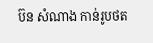ប៊ន សំណាង កាន់រូបថត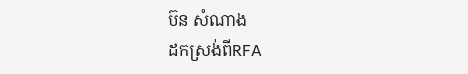ប៊ន សំណាង
ដកស្រង់ពីRFA